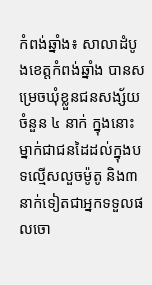កំពង់ឆ្នាំង៖ សាលាដំបូងខេត្តកំពង់ឆ្នាំង បានសម្រេចឃុំខ្លួនជនសង្ស័យចំនួន ៤ នាក់ ក្នុងនោះម្នាក់ជាជនដៃដល់ក្នុងបទល្មើសលួចម៉ូតូ និង៣នាក់ទៀតជាអ្នកទទួលផលចោ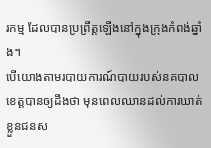រកម្ម ដែលបានប្រព្រឹត្តឡើងនៅក្នុងក្រុងកំពង់ឆ្នាំង។
បើយោងតាមរបាយការណ៍បាយរបស់នគបាលខេត្តបានឲ្យដឹងថា មុនពេលឈានដល់ការឃាត់ខ្លួនជនស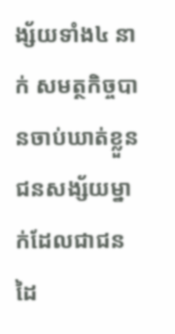ង្ស័យទាំង៤ នាក់ សមត្ថកិច្ចបានចាប់ឃាត់ខ្លួនជនសង្ស័យម្នាក់ដែលជាជនដៃ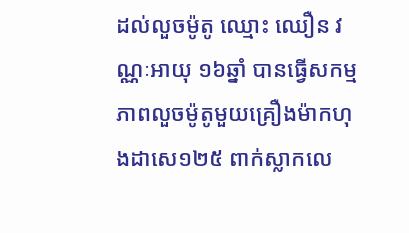ដល់លួចម៉ូតូ ឈ្មោះ ឈឿន វណ្ណៈអាយុ ១៦ឆ្នាំ បានធ្វើសកម្មភាពលួចម៉ូតូមួយគ្រឿងម៉ាកហុងដាសេ១២៥ ពាក់ស្លាកលេ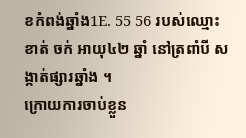ខកំពង់ឆ្នាំង1E. 55 56 របស់ឈ្មោះ ខាត់ ចក់ អាយុ៤២ ឆ្នាំ នៅត្រពាំបី សង្កាត់ផ្សារឆ្នាំង ។
ក្រោយការចាប់ខ្លួន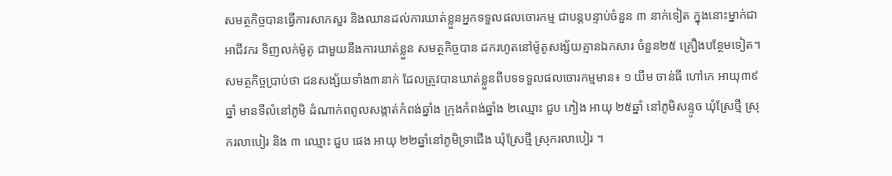សមត្ថកិច្ចបានធ្វើការសាកសួរ និងឈានដល់ការឃាត់ខ្លួនអ្នកទទួលផលចោរកម្ម ជាបន្តបន្ទាប់ចំនួន ៣ នាក់ទៀត ក្នុងនោះម្នាក់ជាអាជីវករ ទិញលក់ម៉ូតូ ជាមួយនឹងការឃាត់ខ្លួន សមត្ថកិច្ចបាន ដករហូតនៅម៉ូតូសង្ស័យគ្មានឯកសារ ចំនួន២៥ គ្រឿងបន្ថែមទៀត។
សមត្ថកិច្ចប្រាប់ថា ជនសង្ស័យទាំង៣នាក់ ដែលត្រូវបានឃាត់ខ្លួនពីបទទទួលផលចោរកម្មមាន៖ ១ យឹម ចាន់ធី ហៅកេ អាយុ៣៩ ឆ្នាំ មានទីលំនៅភូមិ ដំណាក់ពពូលសង្កាត់កំពង់ឆ្នាំង ក្រុងកំពង់ឆ្នាំង ២ឈ្មោះ ជួប ភៀង អាយុ ២៥ឆ្នាំ នៅភូមិសន្ទូច ឃុំស្រែថ្មី ស្រុករលាបៀរ និង ៣ ឈ្មោះ ជួប ផេង អាយុ ២២ឆ្នាំនៅភូមិទ្រាជើង ឃុំស្រែថ្មី ស្រុករលាបៀរ ។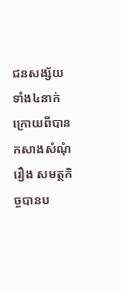ជនសង្ស័យទាំង៤នាក់ ក្រោយពីបានកសាងសំណុំរឿង សមត្ថកិច្ចបានប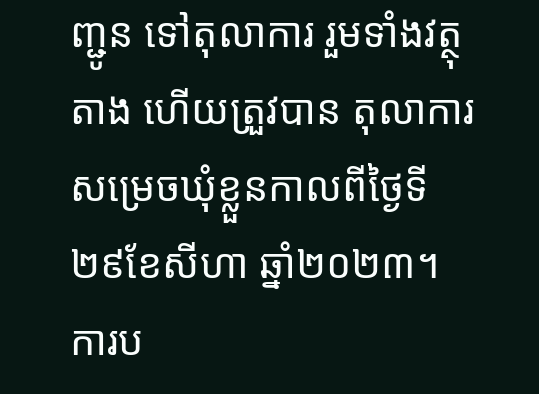ញ្ជូន ទៅតុលាការ រួមទាំងវត្ថុតាង ហើយត្រួវបាន តុលាការសម្រេចឃុំខ្លួនកាលពីថ្ងៃទី ២៩ខែសីហា ឆ្នាំ២០២៣។
ការប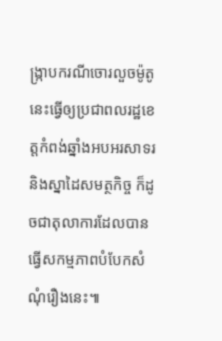ង្ក្រាបករណីចោរលួចម៉ូតូនេះធ្វើឲ្យប្រជាពលរដ្ឋខេត្តកំពង់ឆ្នាំងអបអរសាទរនិងស្នាដៃសមត្ថកិច្ច ក៏ដូចជាតុលាការដែលបានធ្វើសកម្មភាពបំបែកសំណុំរឿងនេះ៕